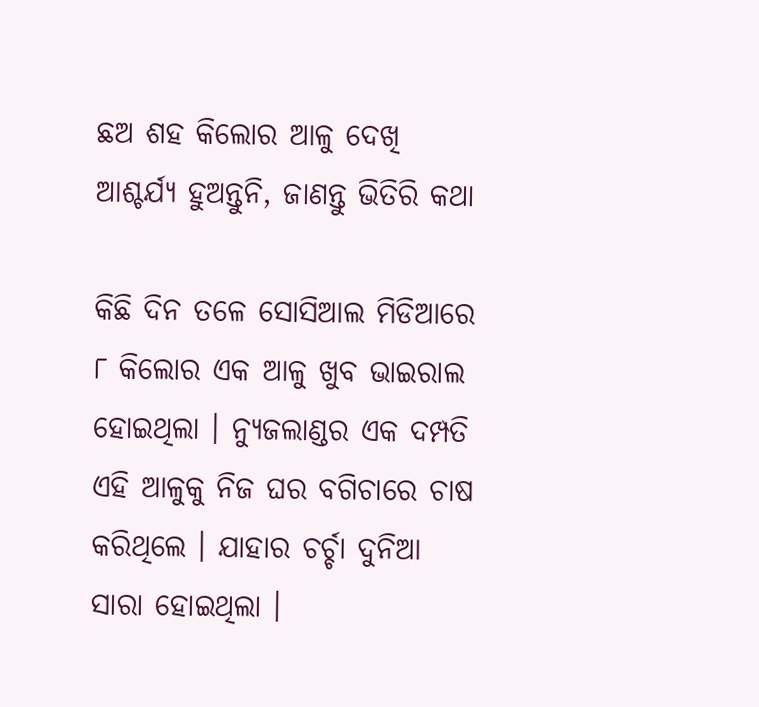ଛଅ ଶହ କିଲୋର ଆଳୁ ଦେଖି ଆଶ୍ଚର୍ଯ୍ୟ ହୁଅନ୍ତୁନି, ଜାଣନ୍ତୁ ଭିତିରି କଥା

କିଛି ଦିନ ତଳେ ସୋସିଆଲ ମିଡିଆରେ ୮ କିଲୋର ଏକ ଆଳୁ ଖୁବ ଭାଇରାଲ ହୋଇଥିଲା । ନ୍ୟୁଜଲାଣ୍ଡର ଏକ ଦମ୍ପତି ଏହି ଆଳୁକୁ ନିଜ ଘର ବଗିଚାରେ ଚାଷ କରିଥିଲେ । ଯାହାର ଚର୍ଚ୍ଚା ଦୁନିଆ ସାରା ହୋଇଥିଲା ।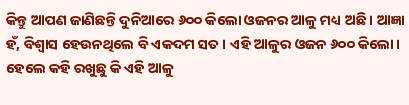କିନ୍ତୁ ଆପଣ ଜାଣିଛନ୍ତି ଦୁନିଆରେ ୬୦୦ କିଲୋ ଓଜନର ଆଳୁ ମଧ୍ୟ ଅଛି । ଆଜ୍ଞା ହଁ, ବିଶ୍ୱାସ ହେଉନଥିଲେ ବି ଏକଦମ ସତ । ଏହି ଆଳୁର ଓଜନ ୬୦୦ କିଲୋ। ହେଲେ କହି ରଖୁଛୁ କି ଏହି ଆଳୁ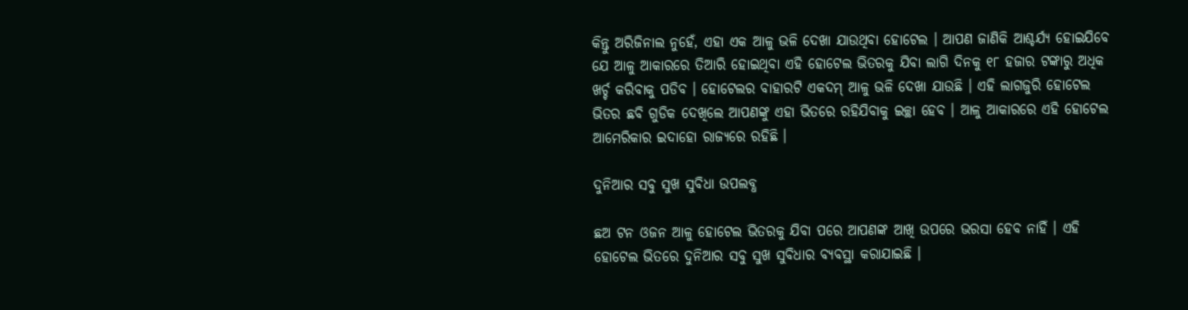କିନ୍ତୁ ଅରିଜିନାଲ ନୁହେଁ, ଏହା ଏକ ଆଳୁ ଭଳି ଦେଖା ଯାଉଥିବା ହୋଟେଲ । ଆପଣ ଜାଣିକି ଆଶ୍ଚର୍ଯ୍ୟ ହୋଇଯିବେ ଯେ ଆଳୁ ଆକାରରେ ତିଆରି ହୋଇଥିବା ଏହି ହୋଟେଲ ଭିତରକୁ ଯିବା ଲାଗି ଦିନକୁ ୧୮ ହଜାର ଟଙ୍କାରୁ ଅଧିକ ଖର୍ଚ୍ଚ କରିବାକୁ ପଡିବ । ହୋଟେଲର ବାହାରଟି ଏକଦମ୍‌ ଆଳୁ ଭଳି ଦେଖା ଯାଉଛି । ଏହି ଲାଗଜୁରି ହୋଟେଲ ଭିତର ଛବି ଗୁଡିକ ଦେଖିଲେ ଆପଣଙ୍କୁ ଏହା ଭିତରେ ରହିଯିବାକୁ ଇଚ୍ଛା ହେବ । ଆଳୁ ଆକାରରେ ଏହି ହୋଟେଲ ଆମେରିକାର ଇଦାହୋ ରାଜ୍ୟରେ ରହିଛି ।

ଦୁନିଆର ସବୁ ସୁଖ ସୁବିଧା ଉପଲବ୍ଧ

ଛଅ ଟନ ଓଜନ ଆଳୁ ହୋଟେଲ ଭିତରକୁ ଯିବା ପରେ ଆପଣଙ୍କ ଆଖି ଉପରେ ଭରସା ହେବ ନାହିଁ । ଏହି ହୋଟେଲ ଭିତରେ ଦୁନିଆର ସବୁ ସୁଖ ସୁବିଧାର ବ୍ୟବସ୍ଥା କରାଯାଇଛି ।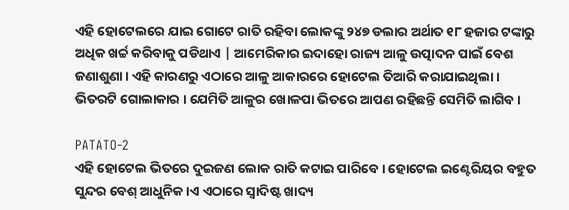ଏହି ହୋଟେଲରେ ଯାଇ ଗୋଟେ ରାତି ରହିବା ଲୋକଙ୍କୁ ୨୪୭ ଡଲାର ଅର୍ଥାତ ୧୮ ହଜାର ଟଙ୍କାରୁ ଅଧିକ ଖର୍ଚ୍ଚ କରିବାକୁ ପଡିଥାଏ | ଆମେରିକାର ଇଦାହୋ ରାଜ୍ୟ ଆଳୁ ଉତ୍ପାଦନ ପାଇଁ ବେଶ ଜଣାଶୁଣା । ଏହି କାରଣରୁ ଏଠାରେ ଆଳୁ ଆକାରରେ ହୋଟେଲ ତିଆରି କରାଯାଇଥିଲା । ଭିତରଟି ଗୋଲାକାର । ଯେମିତି ଆଳୁର ଖୋଳପା ଭିତରେ ଆପଣ ରହିଛନ୍ତି ସେମିତି ଲାଗିବ ।

PATATO-2
ଏହି ହୋଟେଲ ଭିତରେ ଦୁଇଜଣ ଲୋକ ରାତି କଟାଇ ପାରିବେ । ହୋଟେଲ ଇଣ୍ଟେରିୟର ବହୁତ ସୁନ୍ଦର ବେଶ୍‌ ଆଧୁନିକ।ଏ ଏଠାରେ ସ୍ୱାଦିଷ୍ଟ ଖାଦ୍ୟ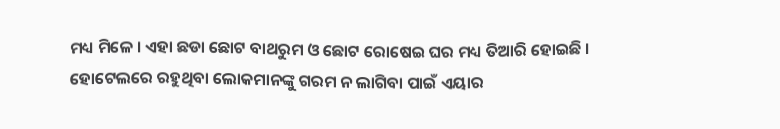ମଧ୍ୟ ମିଳେ । ଏହା ଛଡା ଛୋଟ ବାଥରୁମ ଓ ଛୋଟ ରୋଷେଇ ଘର ମଧ୍ୟ ତିଆରି ହୋଇଛି । ହୋଟେଲରେ ରହୁଥିବା ଲୋକମାନଙ୍କୁ ଗରମ ନ ଲାଗିବା ପାଇଁ ଏୟାର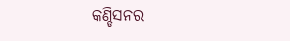କଣ୍ଡିସନର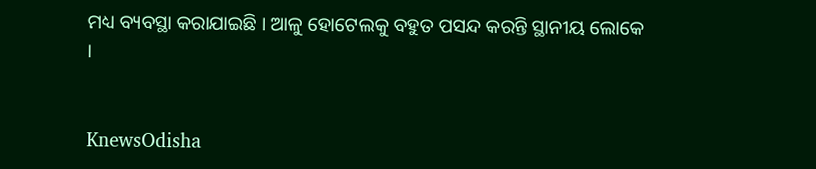ମଧ୍ୟ ବ୍ୟବସ୍ଥା କରାଯାଇଛି । ଆଳୁ ହୋଟେଲକୁ ବହୁତ ପସନ୍ଦ କରନ୍ତି ସ୍ଥାନୀୟ ଲୋକେ ।


KnewsOdisha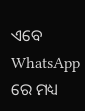ଏବେ WhatsApp ରେ ମଧ୍ୟ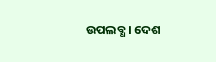ଉପଲବ୍ଧ । ଦେଶ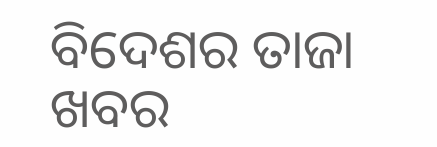ବିଦେଶର ତାଜା ଖବର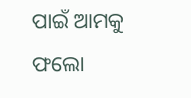ପାଇଁ ଆମକୁ ଫଲୋ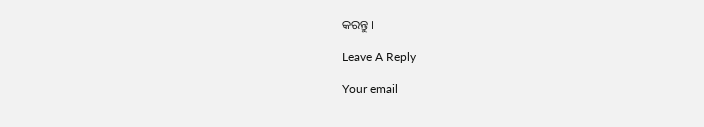କରନ୍ତୁ ।

Leave A Reply

Your email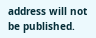address will not be published.